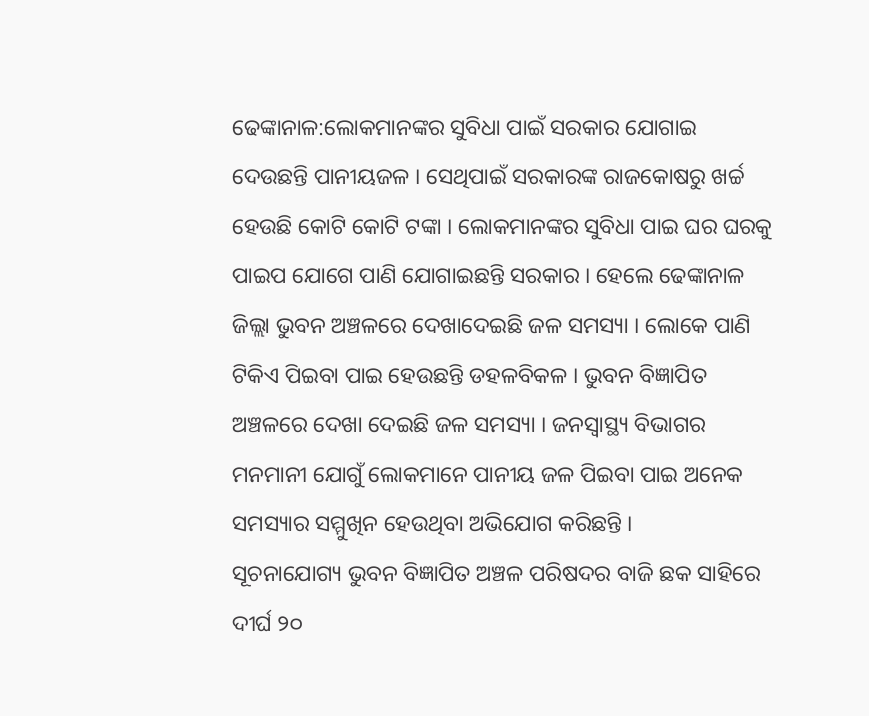ଢେଙ୍କାନାଳ:ଲୋକମାନଙ୍କର ସୁବିଧା ପାଇଁ ସରକାର ଯୋଗାଇ ଦେଉଛନ୍ତି ପାନୀୟଜଳ । ସେଥିପାଇଁ ସରକାରଙ୍କ ରାଜକୋଷରୁ ଖର୍ଚ୍ଚ ହେଉଛି କୋଟି କୋଟି ଟଙ୍କା । ଲୋକମାନଙ୍କର ସୁବିଧା ପାଇ ଘର ଘରକୁ ପାଇପ ଯୋଗେ ପାଣି ଯୋଗାଇଛନ୍ତି ସରକାର । ହେଲେ ଢେଙ୍କାନାଳ ଜିଲ୍ଲା ଭୁବନ ଅଞ୍ଚଳରେ ଦେଖାଦେଇଛି ଜଳ ସମସ୍ୟା । ଲୋକେ ପାଣି ଟିକିଏ ପିଇବା ପାଇ ହେଉଛନ୍ତି ଡହଳବିକଳ । ଭୁବନ ବିଜ୍ଞାପିତ ଅଞ୍ଚଳରେ ଦେଖା ଦେଇଛି ଜଳ ସମସ୍ୟା । ଜନସ୍ୱାସ୍ଥ୍ୟ ବିଭାଗର ମନମାନୀ ଯୋଗୁଁ ଲୋକମାନେ ପାନୀୟ ଜଳ ପିଇବା ପାଇ ଅନେକ ସମସ୍ୟାର ସମ୍ମୁଖିନ ହେଉଥିବା ଅଭିଯୋଗ କରିଛନ୍ତି ।
ସୂଚନାଯୋଗ୍ୟ ଭୁବନ ବିଜ୍ଞାପିତ ଅଞ୍ଚଳ ପରିଷଦର ବାଜି ଛକ ସାହିରେ ଦୀର୍ଘ ୨୦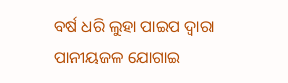ବର୍ଷ ଧରି ଲୁହା ପାଇପ ଦ୍ବାରା ପାନୀୟଜଳ ଯୋଗାଇ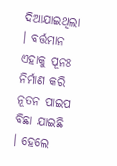ଦିଆଯାଇଥିଲା । ବର୍ତ୍ତମାନ ଏହାକୁ ପୂନଃ ନିର୍ମାଣ କରି ନୂତନ ପାଇପ ବିଛା ଯାଇଛି । ହେଲେ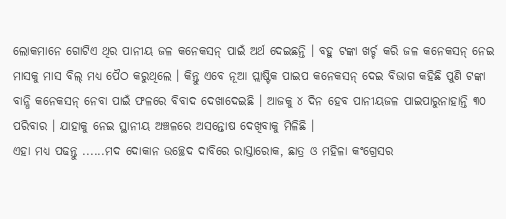ଲୋକମାନେ ଗୋଟିଏ ଥିର ପାନୀୟ ଜଳ କନେକସନ୍ ପାଇଁ ଅର୍ଥ ଦେଇଛନ୍ତି । ବହୁ ଟଙ୍କା ଖର୍ଚ୍ଚ କରି ଜଳ କନେକସନ୍ ନେଇ ମାସକୁ ମାସ ବିଲ୍ ମଧ୍ୟ ପୈଠ କରୁଥିଲେ । କିନ୍ତୁ ଏବେ ନୂଆ ପ୍ଲାଷ୍ଟିକ ପାଇପ କନେକସନ୍ ଦେଇ ବିଭାଗ କହିଛି ପୁଣି ଟଙ୍କା ବାନ୍ଧି କନେକସନ୍ ନେବା ପାଇଁ ଫଳରେ ବିବାଦ ଦେଖାଦେଇଛି । ଆଜକୁ ୪ ଦିନ ହେବ ପାନୀୟଜଳ ପାଇପାରୁନାହାନ୍ତି ୩୦ ପରିବାର । ଯାହାକୁ ନେଇ ସ୍ଥାନୀୟ ଅଞ୍ଚଳରେ ଅସନ୍ତୋଷ ଦେଖିବାକୁ ମିଳିଛି ।
ଏହା ମଧ୍ୟ ପଢନ୍ତୁ ......ମଦ ଦୋକାନ ଉଚ୍ଛେଦ ଦାବିରେ ରାସ୍ତାରୋକ, ଛାତ୍ର ଓ ମହିଳା କଂଗ୍ରେସର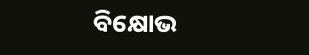ବିକ୍ଷୋଭ